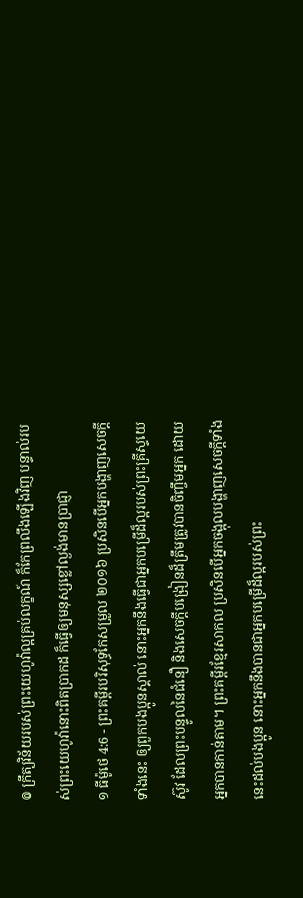៙ ក្រឹត្យវិន័យរបស់ព្រះយេហូវ៉ាល្អគ្រប់លក្ខណ៍ ក៏កែព្រលឹងឡើងវិញ បន្ទាល់របស់ព្រះយេហូវ៉ានោះពិតប្រាកដ ក៏ធ្វើឲ្យមនុស្សខ្លៅល្ងង់មានប្រាជ្ញា
១ ធីម៉ូថេ 4:6 - ព្រះគម្ពីរបរិសុទ្ធកែសម្រួល ២០១៦ ប្រសិនបើអ្នកបង្ហាញសេចក្ដីទាំងនេះ ឲ្យពួកបងប្អូនស្គាល់ នោះអ្នកនឹងធ្វើជាអ្នកបម្រើដ៏ល្អរបស់ព្រះគ្រីស្ទយេស៊ូវ ដែលព្រះបន្ទូលនៃជំនឿ និងសេចក្ដីបង្រៀនដ៏ត្រឹមត្រូវបានចិញ្ចឹមអ្នក ដោយអ្នកបានកាន់តាម។ ព្រះគម្ពីរខ្មែរសាកល ប្រសិនបើអ្នកចង្អុលបង្ហាញសេចក្ដីទាំងនេះដល់បងប្អូន នោះអ្នកនឹងបានជាអ្នកបម្រើដ៏ល្អរបស់ព្រះ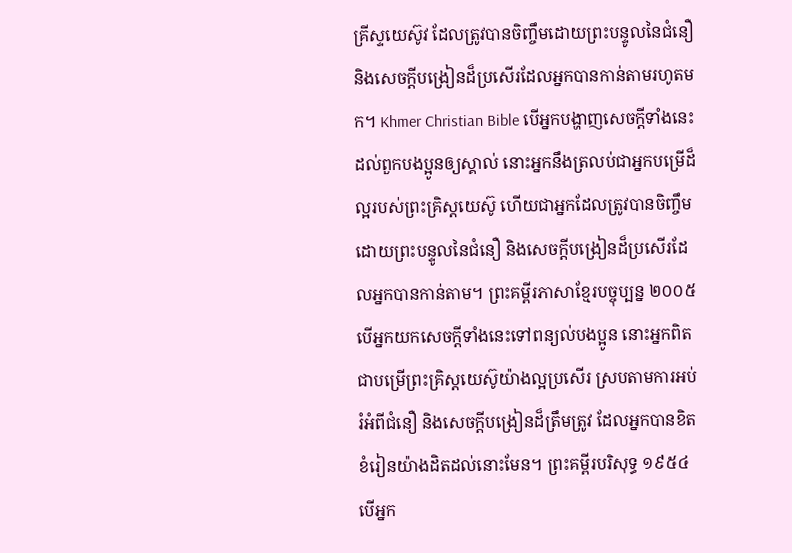គ្រីស្ទយេស៊ូវ ដែលត្រូវបានចិញ្ចឹមដោយព្រះបន្ទូលនៃជំនឿ និងសេចក្ដីបង្រៀនដ៏ប្រសើរដែលអ្នកបានកាន់តាមរហូតមក។ Khmer Christian Bible បើអ្នកបង្ហាញសេចក្ដីទាំងនេះដល់ពួកបងប្អូនឲ្យស្គាល់ នោះអ្នកនឹងត្រលប់ជាអ្នកបម្រើដ៏ល្អរបស់ព្រះគ្រិស្ដយេស៊ូ ហើយជាអ្នកដែលត្រូវបានចិញ្ចឹមដោយព្រះបន្ទូលនៃជំនឿ និងសេចក្ដីបង្រៀនដ៏ប្រសើរដែលអ្នកបានកាន់តាម។ ព្រះគម្ពីរភាសាខ្មែរបច្ចុប្បន្ន ២០០៥ បើអ្នកយកសេចក្ដីទាំងនេះទៅពន្យល់បងប្អូន នោះអ្នកពិតជាបម្រើព្រះគ្រិស្តយេស៊ូយ៉ាងល្អប្រសើរ ស្របតាមការអប់រំអំពីជំនឿ និងសេចក្ដីបង្រៀនដ៏ត្រឹមត្រូវ ដែលអ្នកបានខិតខំរៀនយ៉ាងដិតដល់នោះមែន។ ព្រះគម្ពីរបរិសុទ្ធ ១៩៥៤ បើអ្នក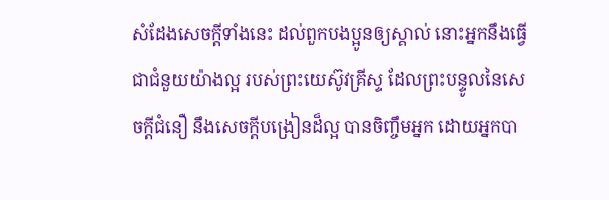សំដែងសេចក្ដីទាំងនេះ ដល់ពួកបងប្អូនឲ្យស្គាល់ នោះអ្នកនឹងធ្វើជាជំនួយយ៉ាងល្អ របស់ព្រះយេស៊ូវគ្រីស្ទ ដែលព្រះបន្ទូលនៃសេចក្ដីជំនឿ នឹងសេចក្ដីបង្រៀនដ៏ល្អ បានចិញ្ចឹមអ្នក ដោយអ្នកបា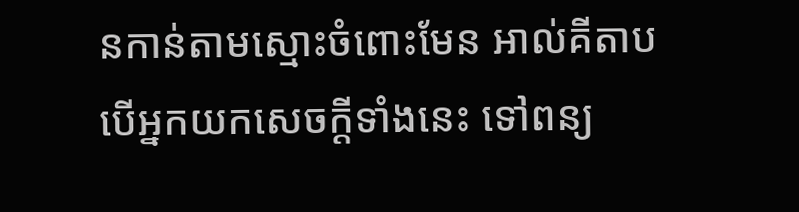នកាន់តាមស្មោះចំពោះមែន អាល់គីតាប បើអ្នកយកសេចក្ដីទាំងនេះ ទៅពន្យ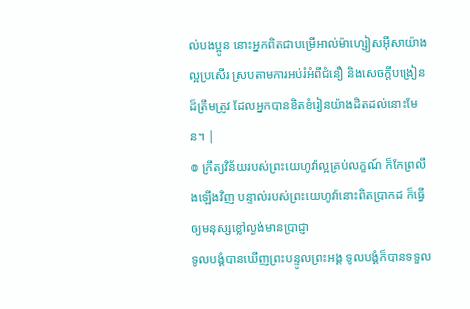ល់បងប្អូន នោះអ្នកពិតជាបម្រើអាល់ម៉ាហ្សៀសអ៊ីសាយ៉ាងល្អប្រសើរ ស្របតាមការអប់រំអំពីជំនឿ និងសេចក្ដីបង្រៀនដ៏ត្រឹមត្រូវ ដែលអ្នកបានខិតខំរៀនយ៉ាងដិតដល់នោះមែន។ |
៙ ក្រឹត្យវិន័យរបស់ព្រះយេហូវ៉ាល្អគ្រប់លក្ខណ៍ ក៏កែព្រលឹងឡើងវិញ បន្ទាល់របស់ព្រះយេហូវ៉ានោះពិតប្រាកដ ក៏ធ្វើឲ្យមនុស្សខ្លៅល្ងង់មានប្រាជ្ញា
ទូលបង្គំបានឃើញព្រះបន្ទូលព្រះអង្គ ទូលបង្គំក៏បានទទួល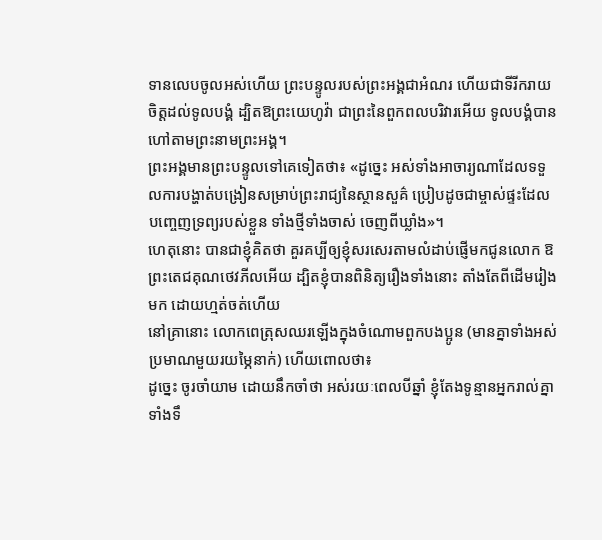ទានលេបចូលអស់ហើយ ព្រះបន្ទូលរបស់ព្រះអង្គជាអំណរ ហើយជាទីរីករាយចិត្តដល់ទូលបង្គំ ដ្បិតឱព្រះយេហូវ៉ា ជាព្រះនៃពួកពលបរិវារអើយ ទូលបង្គំបានហៅតាមព្រះនាមព្រះអង្គ។
ព្រះអង្គមានព្រះបន្ទូលទៅគេទៀតថា៖ «ដូច្នេះ អស់ទាំងអាចារ្យណាដែលទទួលការបង្ហាត់បង្រៀនសម្រាប់ព្រះរាជ្យនៃស្ថានសួគ៌ ប្រៀបដូចជាម្ចាស់ផ្ទះដែលបញ្ចេញទ្រព្យរបស់ខ្លួន ទាំងថ្មីទាំងចាស់ ចេញពីឃ្លាំង»។
ហេតុនោះ បានជាខ្ញុំគិតថា គួរគប្បីឲ្យខ្ញុំសរសេរតាមលំដាប់ផ្ញើមកជូនលោក ឱព្រះតេជគុណថេវភីលអើយ ដ្បិតខ្ញុំបានពិនិត្យរឿងទាំងនោះ តាំងតែពីដើមរៀងមក ដោយហ្មត់ចត់ហើយ
នៅគ្រានោះ លោកពេត្រុសឈរឡើងក្នុងចំណោមពួកបងប្អូន (មានគ្នាទាំងអស់ប្រមាណមួយរយម្ភៃនាក់) ហើយពោលថា៖
ដូច្នេះ ចូរចាំយាម ដោយនឹកចាំថា អស់រយៈពេលបីឆ្នាំ ខ្ញុំតែងទូន្មានអ្នករាល់គ្នាទាំងទឹ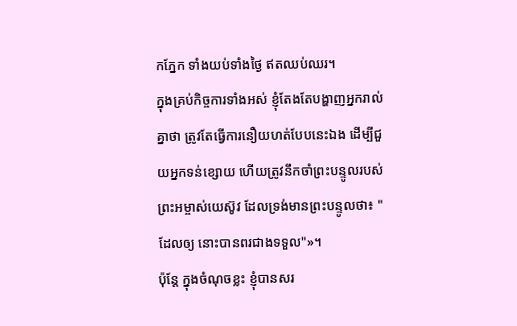កភ្នែក ទាំងយប់ទាំងថ្ងៃ ឥតឈប់ឈរ។
ក្នុងគ្រប់កិច្ចការទាំងអស់ ខ្ញុំតែងតែបង្ហាញអ្នករាល់គ្នាថា ត្រូវតែធ្វើការនឿយហត់បែបនេះឯង ដើម្បីជួយអ្នកទន់ខ្សោយ ហើយត្រូវនឹកចាំព្រះបន្ទូលរបស់ព្រះអម្ចាស់យេស៊ូវ ដែលទ្រង់មានព្រះបន្ទូលថា៖ "ដែលឲ្យ នោះបានពរជាងទទួល"»។
ប៉ុន្តែ ក្នុងចំណុចខ្លះ ខ្ញុំបានសរ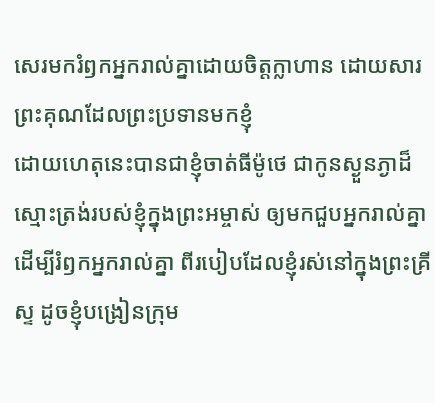សេរមករំឭកអ្នករាល់គ្នាដោយចិត្តក្លាហាន ដោយសារព្រះគុណដែលព្រះប្រទានមកខ្ញុំ
ដោយហេតុនេះបានជាខ្ញុំចាត់ធីម៉ូថេ ជាកូនស្ងួនភ្ងាដ៏ស្មោះត្រង់របស់ខ្ញុំក្នុងព្រះអម្ចាស់ ឲ្យមកជួបអ្នករាល់គ្នា ដើម្បីរំឭកអ្នករាល់គ្នា ពីរបៀបដែលខ្ញុំរស់នៅក្នុងព្រះគ្រីស្ទ ដូចខ្ញុំបង្រៀនក្រុម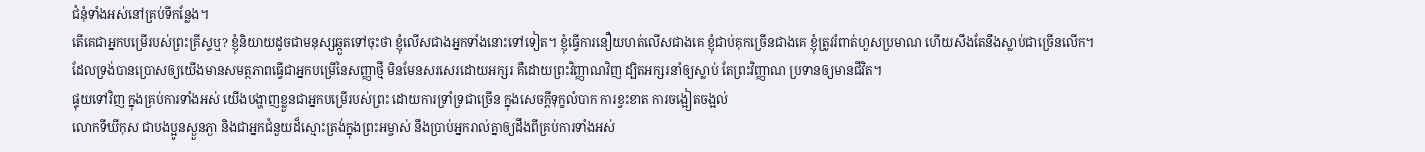ជំនុំទាំងអស់នៅគ្រប់ទីកន្លែង។
តើគេជាអ្នកបម្រើរបស់ព្រះគ្រីស្ទឬ? ខ្ញុំនិយាយដូចជាមនុស្សឆ្កួតទៅចុះថា ខ្ញុំលើសជាងអ្នកទាំងនោះទៅទៀត។ ខ្ញុំធ្វើការនឿយហត់លើសជាងគេ ខ្ញុំជាប់គុកច្រើនជាងគេ ខ្ញុំត្រូវរំពាត់ហួសប្រមាណ ហើយសឹងតែនឹងស្លាប់ជាច្រើនលើក។
ដែលទ្រង់បានប្រោសឲ្យយើងមានសមត្ថភាពធ្វើជាអ្នកបម្រើនៃសញ្ញាថ្មី មិនមែនសរសេរដោយអក្សរ គឺដោយព្រះវិញ្ញាណវិញ ដ្បិតអក្សរនាំឲ្យស្លាប់ តែព្រះវិញ្ញាណ ប្រទានឲ្យមានជីវិត។
ផ្ទុយទៅវិញ ក្នុងគ្រប់ការទាំងអស់ យើងបង្ហាញខ្លួនជាអ្នកបម្រើរបស់ព្រះ ដោយការទ្រាំទ្រជាច្រើន ក្នុងសេចក្ដីទុក្ខលំបាក ការខ្វះខាត ការចង្អៀតចង្អល់
លោកទីឃីកុស ជាបងប្អូនស្ងួនភ្ងា និងជាអ្នកជំនួយដ៏ស្មោះត្រង់ក្នុងព្រះអម្ចាស់ នឹងប្រាប់អ្នករាល់គ្នាឲ្យដឹងពីគ្រប់ការទាំងអស់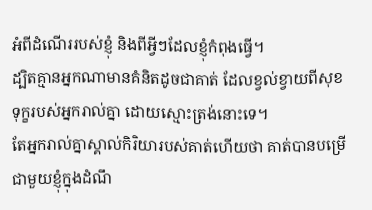អំពីដំណើររបស់ខ្ញុំ និងពីអ្វីៗដែលខ្ញុំកំពុងធ្វើ។
ដ្បិតគ្មានអ្នកណាមានគំនិតដូចជាគាត់ ដែលខ្វល់ខ្វាយពីសុខទុក្ខរបស់អ្នករាល់គ្នា ដោយស្មោះត្រង់នោះទេ។
តែអ្នករាល់គ្នាស្គាល់កិរិយារបស់គាត់ហើយថា គាត់បានបម្រើជាមួយខ្ញុំក្នុងដំណឹ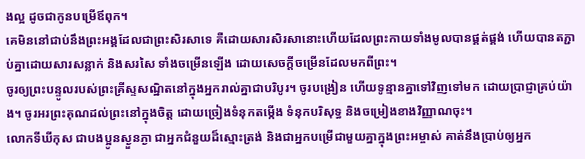ងល្អ ដូចជាកូនបម្រើឪពុក។
គេមិននៅជាប់នឹងព្រះអង្គដែលជាព្រះសិរសាទេ គឺដោយសារសិរសានោះហើយដែលព្រះកាយទាំងមូលបានផ្គត់ផ្គង់ ហើយបានតភ្ជាប់គ្នាដោយសារសន្លាក់ និងសរសៃ ទាំងចម្រើនឡើង ដោយសេចក្តីចម្រើនដែលមកពីព្រះ។
ចូរឲ្យព្រះបន្ទូលរបស់ព្រះគ្រីស្ទសណ្ឋិតនៅក្នុងអ្នករាល់គ្នាជាបរិបូរ។ ចូរបង្រៀន ហើយទូន្មានគ្នាទៅវិញទៅមក ដោយប្រាជ្ញាគ្រប់យ៉ាង។ ចូរអរព្រះគុណដល់ព្រះនៅក្នុងចិត្ត ដោយច្រៀងទំនុកតម្កើង ទំនុកបរិសុទ្ធ និងចម្រៀងខាងវិញ្ញាណចុះ។
លោកទីឃីកុស ជាបងប្អូនស្ងួនភ្ងា ជាអ្នកជំនួយដ៏ស្មោះត្រង់ និងជាអ្នកបម្រើជាមួយគ្នាក្នុងព្រះអម្ចាស់ គាត់នឹងប្រាប់ឲ្យអ្នក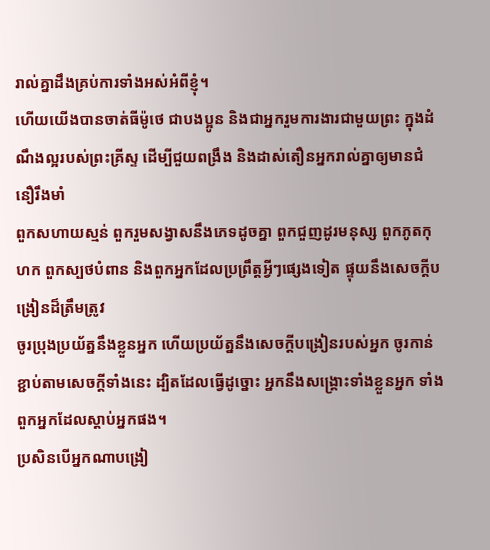រាល់គ្នាដឹងគ្រប់ការទាំងអស់អំពីខ្ញុំ។
ហើយយើងបានចាត់ធីម៉ូថេ ជាបងប្អូន និងជាអ្នករួមការងារជាមួយព្រះ ក្នុងដំណឹងល្អរបស់ព្រះគ្រីស្ទ ដើម្បីជួយពង្រឹង និងដាស់តឿនអ្នករាល់គ្នាឲ្យមានជំនឿរឹងមាំ
ពួកសហាយស្មន់ ពួករួមសង្វាសនឹងភេទដូចគ្នា ពួកជួញដូរមនុស្ស ពួកភូតកុហក ពួកស្បថបំពាន និងពួកអ្នកដែលប្រព្រឹត្តអ្វីៗផ្សេងទៀត ផ្ទុយនឹងសេចក្ដីបង្រៀនដ៏ត្រឹមត្រូវ
ចូរប្រុងប្រយ័ត្ននឹងខ្លួនអ្នក ហើយប្រយ័ត្ននឹងសេចក្ដីបង្រៀនរបស់អ្នក ចូរកាន់ខ្ជាប់តាមសេចក្ដីទាំងនេះ ដ្បិតដែលធ្វើដូច្នោះ អ្នកនឹងសង្គ្រោះទាំងខ្លួនអ្នក ទាំងពួកអ្នកដែលស្តាប់អ្នកផង។
ប្រសិនបើអ្នកណាបង្រៀ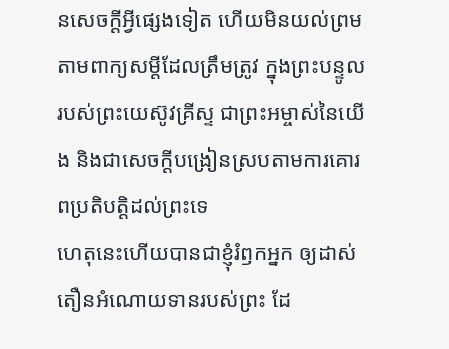នសេចក្ដីអ្វីផ្សេងទៀត ហើយមិនយល់ព្រមតាមពាក្យសម្ដីដែលត្រឹមត្រូវ ក្នុងព្រះបន្ទូលរបស់ព្រះយេស៊ូវគ្រីស្ទ ជាព្រះអម្ចាស់នៃយើង និងជាសេចក្ដីបង្រៀនស្របតាមការគោរពប្រតិបត្តិដល់ព្រះទេ
ហេតុនេះហើយបានជាខ្ញុំរំឭកអ្នក ឲ្យដាស់តឿនអំណោយទានរបស់ព្រះ ដែ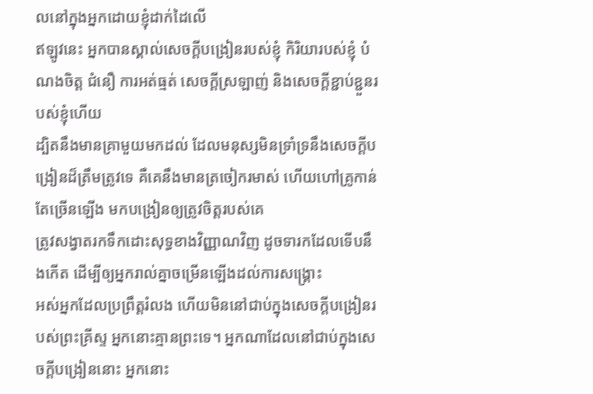លនៅក្នុងអ្នកដោយខ្ញុំដាក់ដៃលើ
ឥឡូវនេះ អ្នកបានស្គាល់សេចក្ដីបង្រៀនរបស់ខ្ញុំ កិរិយារបស់ខ្ញុំ បំណងចិត្ត ជំនឿ ការអត់ធ្មត់ សេចក្ដីស្រឡាញ់ និងសេចក្ដីខ្ជាប់ខ្ជួនរបស់ខ្ញុំហើយ
ដ្បិតនឹងមានគ្រាមួយមកដល់ ដែលមនុស្សមិនទ្រាំទ្រនឹងសេចក្ដីបង្រៀនដ៏ត្រឹមត្រូវទេ គឺគេនឹងមានត្រចៀករមាស់ ហើយហៅគ្រូកាន់តែច្រើនឡើង មកបង្រៀនឲ្យត្រូវចិត្តរបស់គេ
ត្រូវសង្វាតរកទឹកដោះសុទ្ធខាងវិញ្ញាណវិញ ដូចទារកដែលទើបនឹងកើត ដើម្បីឲ្យអ្នករាល់គ្នាចម្រើនឡើងដល់ការសង្គ្រោះ
អស់អ្នកដែលប្រព្រឹត្តរំលង ហើយមិននៅជាប់ក្នុងសេចក្ដីបង្រៀនរបស់ព្រះគ្រីស្ទ អ្នកនោះគ្មានព្រះទេ។ អ្នកណាដែលនៅជាប់ក្នុងសេចក្ដីបង្រៀននោះ អ្នកនោះ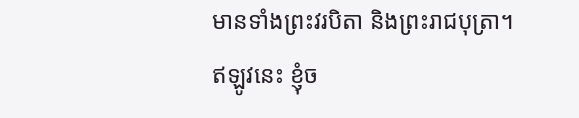មានទាំងព្រះវរបិតា និងព្រះរាជបុត្រា។
ឥឡូវនេះ ខ្ញុំច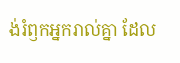ង់រំឭកអ្នករាល់គ្នា ដែល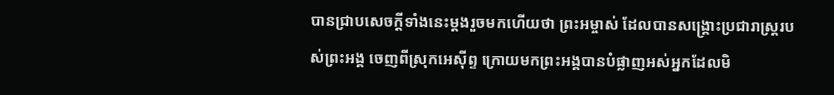បានជ្រាបសេចក្ដីទាំងនេះម្ដងរួចមកហើយថា ព្រះអម្ចាស់ ដែលបានសង្គ្រោះប្រជារាស្ត្ររបស់ព្រះអង្គ ចេញពីស្រុកអេស៊ីព្ទ ក្រោយមកព្រះអង្គបានបំផ្លាញអស់អ្នកដែលមិ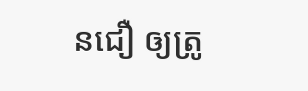នជឿ ឲ្យត្រូ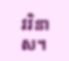វវិនាស។